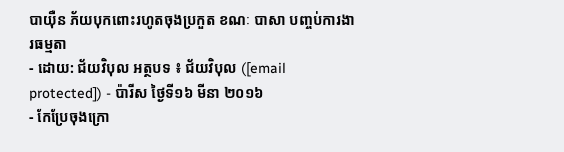បាយ៉ឺន ភ័យបុកពោះរហូតចុងប្រកួត ខណៈ បាសា បញ្ចប់ការងារធម្មតា
- ដោយ: ជ័យវិបុល អត្ថបទ ៖ ជ័យវិបុល ([email protected]) - ប៉ារីស ថ្ងៃទី១៦ មីនា ២០១៦
- កែប្រែចុងក្រោ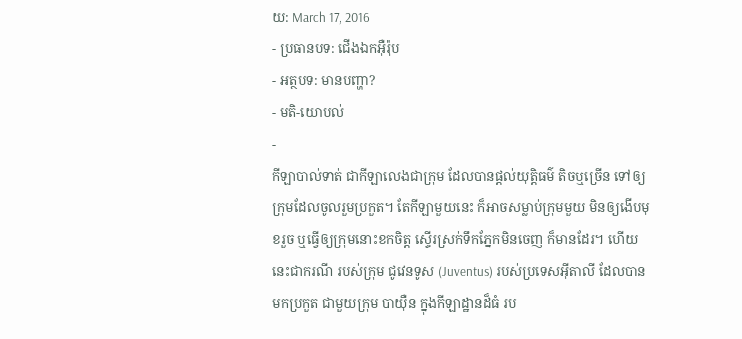យ: March 17, 2016
- ប្រធានបទ: ជើងឯកអ៊ឺរ៉ុប
- អត្ថបទ: មានបញ្ហា?
- មតិ-យោបល់
-
កីឡាបាល់ទាត់ ជាកីឡាលេងជាក្រុម ដែលបានផ្ដល់យុត្តិធម៌ តិចឬច្រើន ទៅឲ្យក្រុមដែលចូលរួមប្រកួត។ តែកីឡាមួយនេះ ក៏អាចសម្លាប់ក្រុមមួយ មិនឲ្យងើបមុខរួច ឬធ្វើឲ្យក្រុមនោះខកចិត្ត ស្ទើរស្រក់ទឹកភ្នែកមិនចេញ ក៏មានដែរ។ ហើយនេះជាករណី របស់ក្រុម ជូវេនទូស (Juventus) របស់ប្រទេសអ៊ីតាលី ដែលបានមកប្រកួត ជាមួយក្រុម បាយ៉ឺន ក្នុងកីឡាដ្ឋានដ៏ធំ រប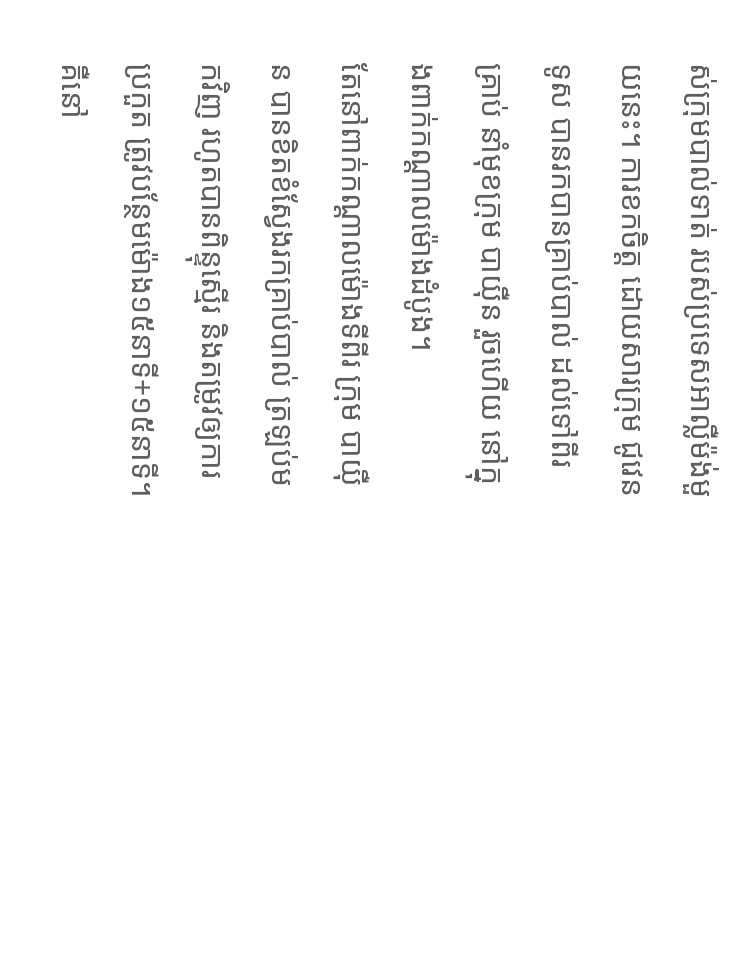ស់ក្រុមបាល់ទាត់ របស់ប្រទេសអាល្លឺម៉ង់មួយនេះ។ ការខកចិត្ត ដោយសារក្រុម ជូវេនទូស បានរកបានគ្រាប់បាល់ ដល់ទៅពីរគ្រាប់ នាំមុខក្រុម បាយ៉ឺន រួចហើយ នៅក្នុងពាក់កណ្ដាលម៉ោងដំបូង។
តែនៅពាក់កណ្ដាលម៉ោងទីពីរ ក្រុម បាយ៉ឺន បានខិតខំស្វែងរកគ្រាប់បាល់ ត្រឡប់មកវិញ រហូតបានពិន្ទុស្មើរ និងតម្រូវឲ្យការប្រកួត ត្រូវបន្ថែមម៉ោង១៥នាទី+១៥នាទី។ គឺនៅ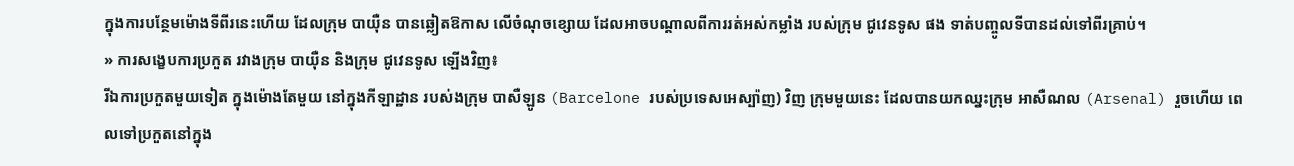ក្នុងការបន្ថែមម៉ោងទីពីរនេះហើយ ដែលក្រុម បាយ៉ឺន បានឆ្លៀតឱកាស លើចំណុចខ្សោយ ដែលអាចបណ្ដាលពីការរត់អស់កម្លាំង របស់ក្រុម ជូវេនទូស ផង ទាត់បញ្ចូលទីបានដល់ទៅពីរគ្រាប់។
» ការសង្ខេបការប្រកួត រវាងក្រុម បាយ៉ឺន និងក្រុម ជូវេនទូស ឡើងវិញ៖
រីឯការប្រកួតមួយទៀត ក្នុងម៉ោងតែមួយ នៅក្នុងកីឡាដ្ឋាន របស់ងក្រុម បាសឺឡូន (Barcelone របស់ប្រទេសអេស្ប៉ាញ) វិញ ក្រុមមួយនេះ ដែលបានយកឈ្នះក្រុម អាសឺណល (Arsenal) រួចហើយ ពេលទៅប្រកួតនៅក្នុង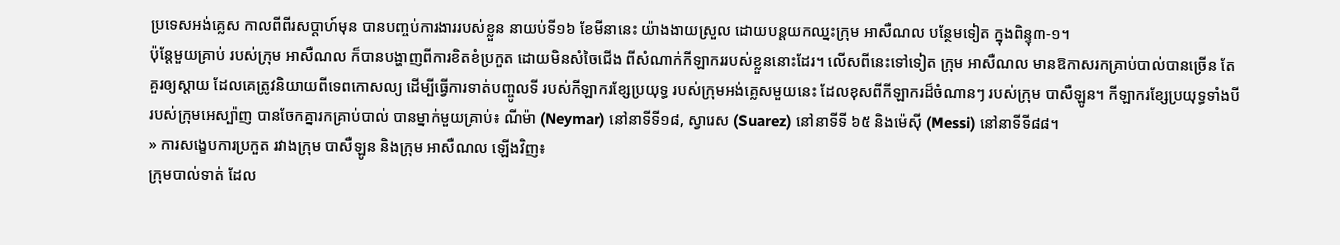ប្រទេសអង់គ្លេស កាលពីពីរសប្ដាហ៍មុន បានបញ្ចប់ការងាររបស់ខ្លួន នាយប់ទី១៦ ខែមីនានេះ យ៉ាងងាយស្រួល ដោយបន្តយកឈ្នះក្រុម អាសឺណល បន្ថែមទៀត ក្នុងពិន្ទុ៣-១។
ប៉ុន្តែមួយគ្រាប់ របស់ក្រុម អាសឺណល ក៏បានបង្ហាញពីការខិតខំប្រកួត ដោយមិនសំចៃជើង ពីសំណាក់កីឡាកររបស់ខ្លួននោះដែរ។ លើសពីនេះទៅទៀត ក្រុម អាសឺណល មានឱកាសរកគ្រាប់បាល់បានច្រើន តែគួរឲ្យស្ដាយ ដែលគេត្រូវនិយាយពីទេពកោសល្យ ដើម្បីធ្វើការទាត់បញ្ចូលទី របស់កីឡាករខ្សែប្រយុទ្ធ របស់ក្រុមអង់គ្លេសមួយនេះ ដែលខុសពីកីឡាករដ៏ចំណានៗ របស់ក្រុម បាសឺឡូន។ កីឡាករខ្សែប្រយុទ្ធទាំងបី របស់ក្រុមអេស្ប៉ាញ បានចែកគ្នារកគ្រាប់បាល់ បានម្នាក់មួយគ្រាប់៖ ណីម៉ា (Neymar) នៅនាទីទី១៨, ស្វារេស (Suarez) នៅនាទីទី ៦៥ និងម៉េស៊ី (Messi) នៅនាទីទី៨៨។
» ការសង្ខេបការប្រកួត រវាងក្រុម បាសឺឡូន និងក្រុម អាសឺណល ឡើងវិញ៖
ក្រុមបាល់ទាត់ ដែល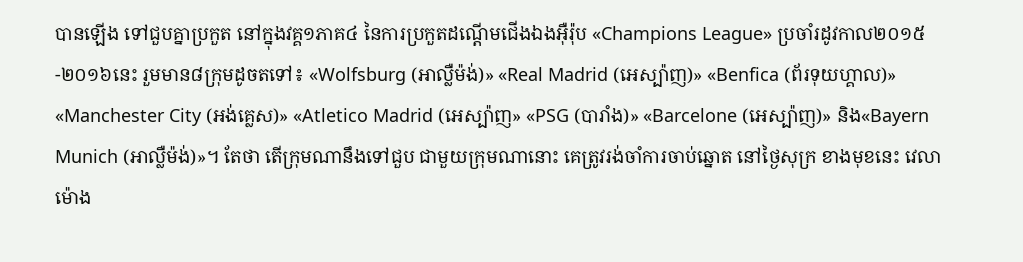បានឡើង ទៅជួបគ្នាប្រកួត នៅក្នុងវគ្គ១ភាគ៤ នៃការប្រកួតដណ្ដើមជើងឯងអ៊ឺរ៉ុប «Champions League» ប្រចាំរដូវកាល២០១៥-២០១៦នេះ រួមមាន៨ក្រុមដូចតទៅ៖ «Wolfsburg (អាល្លឺម៉ង់)» «Real Madrid (អេស្ប៉ាញ)» «Benfica (ព័រទុយហ្គាល)» «Manchester City (អង់គ្លេស)» «Atletico Madrid (អេស្ប៉ាញ» «PSG (បារាំង)» «Barcelone (អេស្ប៉ាញ)» និង«Bayern Munich (អាល្លឺម៉ង់)»។ តែថា តើក្រុមណានឹងទៅជួប ជាមួយក្រុមណានោះ គេត្រូវរង់ចាំការចាប់ឆ្នោត នៅថ្ងៃសុក្រ ខាងមុខនេះ វេលាម៉ោង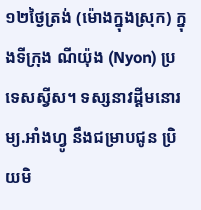១២ថ្ងៃត្រង់ (ម៉ោងក្នុងស្រុក) ក្នុងទីក្រុង ណីយ៉ុង (Nyon) ប្រទេសស្វីស។ ទស្សនាវដ្ដីមនោរម្យ.អាំងហ្វូ នឹងជម្រាបជូន ប្រិយមិ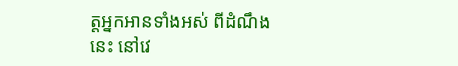ត្តអ្នកអានទាំងអស់ ពីដំណឹងនេះ នៅវេ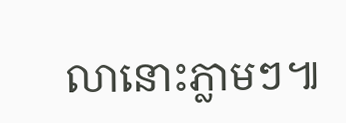លានោះភ្លាមៗ៕